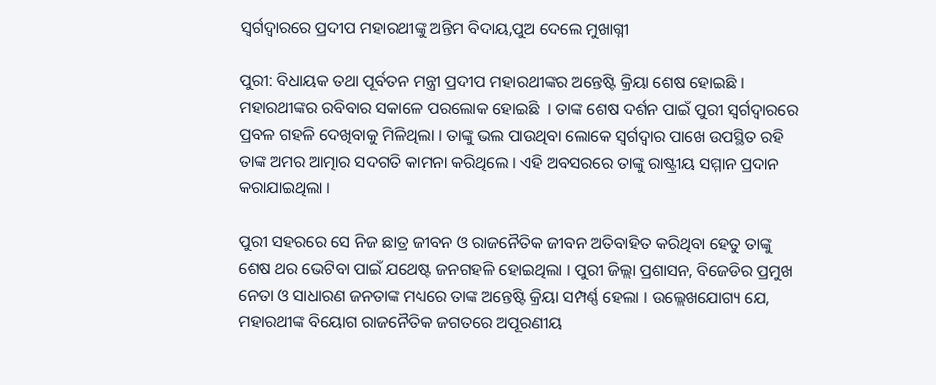ସ୍ୱର୍ଗଦ୍ୱାରରେ ପ୍ରଦୀପ ମହାରଥୀଙ୍କୁ ଅନ୍ତିମ ବିଦାୟ,ପୁଅ ଦେଲେ ମୁଖାଗ୍ନୀ

ପୁରୀ: ବିଧାୟକ ତଥା ପୂର୍ବତନ ମନ୍ତ୍ରୀ ପ୍ରଦୀପ ମହାରଥୀଙ୍କର ଅନ୍ତେଷ୍ଟି କ୍ରିୟା ଶେଷ ହୋଇଛି । ମହାରଥୀଙ୍କର ରବିବାର ସକାଳେ ପରଲୋକ ହୋଇଛି  । ତାଙ୍କ ଶେଷ ଦର୍ଶନ ପାଇଁ ପୁରୀ ସ୍ୱର୍ଗଦ୍ୱାରରେ ପ୍ରବଳ ଗହଳି ଦେଖିବାକୁ ମିଳିଥିଲା । ତାଙ୍କୁ ଭଲ ପାଉଥିବା ଲୋକେ ସ୍ୱର୍ଗଦ୍ୱାର ପାଖେ ଉପସ୍ଥିତ ରହି ତାଙ୍କ ଅମର ଆତ୍ମାର ସଦଗତି କାମନା କରିଥିଲେ । ଏହି ଅବସରରେ ତାଙ୍କୁ ରାଷ୍ଟ୍ରୀୟ ସମ୍ମାନ ପ୍ରଦାନ କରାଯାଇଥିଲା ।

ପୁରୀ ସହରରେ ସେ ନିଜ ଛାତ୍ର ଜୀବନ ଓ ରାଜନୈତିକ ଜୀବନ ଅତିବାହିତ କରିଥିବା ହେତୁ ତାଙ୍କୁ ଶେଷ ଥର ଭେଟିବା ପାଇଁ ଯଥେଷ୍ଟ ଜନଗହଳି ହୋଇଥିଲା । ପୁରୀ ଜିଲ୍ଲା ପ୍ରଶାସନ, ବିଜେଡିର ପ୍ରମୁଖ ନେତା ଓ ସାଧାରଣ ଜନତାଙ୍କ ମଧ୍ୟରେ ତାଙ୍କ ଅନ୍ତେଷ୍ଟି କ୍ରିୟା ସମ୍ପର୍ଣ୍ଣ ହେଲା । ଉଲ୍ଲେଖଯୋଗ୍ୟ ଯେ, ମହାରଥୀଙ୍କ ବିୟୋଗ ରାଜନୈତିକ ଜଗତରେ ଅପୂରଣୀୟ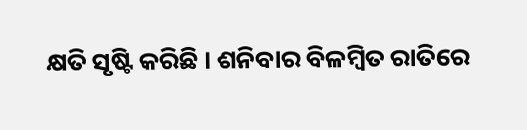କ୍ଷତି ସୃଷ୍ଟି କରିଛି । ଶନିବାର ବିଳମ୍ବିତ ରାତିରେ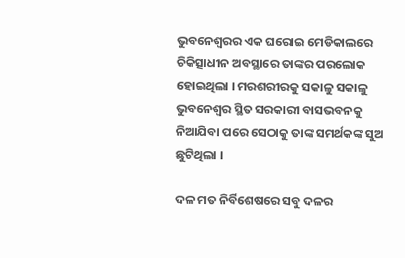ଭୁବନେଶ୍ୱରର ଏକ ଘରୋଇ ମେଡିକାଲରେ ଚିକିତ୍ସାଧୀନ ଅବସ୍ଥାରେ ତାଙ୍କର ପରଲୋକ ହୋଇଥିଲା । ମରଶରୀରକୁ ସକାଳୁ ସକାଳୁ ଭୁବନେଶ୍ୱର ସ୍ଥିତ ସରକାରୀ ବାସଭବନକୁ ନିଆଯିବା ପରେ ସେଠାକୁ ତାଙ୍କ ସମର୍ଥକଙ୍କ ସୁଅ ଛୁଟିଥିଲା ।

ଦଳ ମତ ନିର୍ବିଶେଷରେ ସବୁ ଦଳର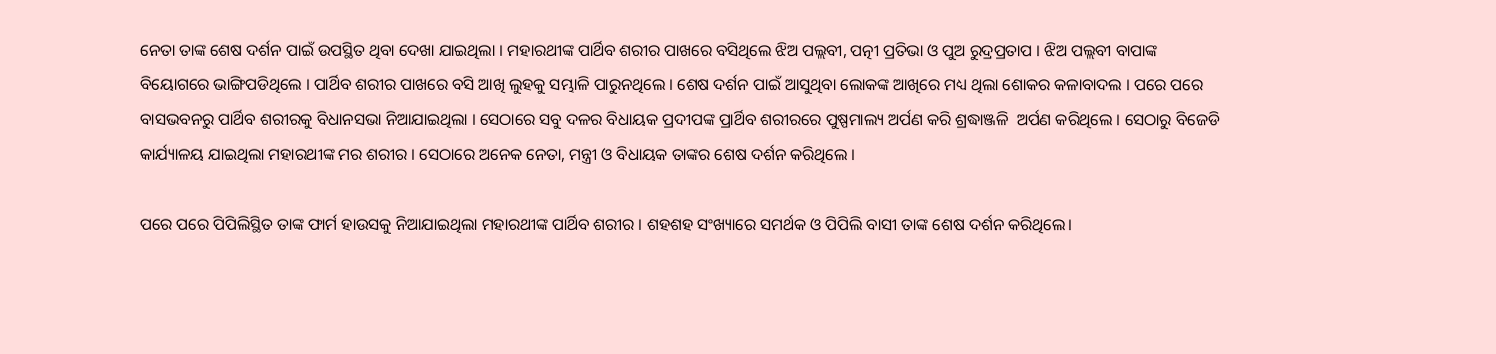ନେତା ତାଙ୍କ ଶେଷ ଦର୍ଶନ ପାଇଁ ଉପସ୍ଥିତ ଥିବା ଦେଖା ଯାଇଥିଲା । ମହାରଥୀଙ୍କ ପାର୍ଥିବ ଶରୀର ପାଖରେ ବସିଥିଲେ ଝିଅ ପଲ୍ଲବୀ, ପତ୍ନୀ ପ୍ରତିଭା ଓ ପୁଅ ରୁଦ୍ରପ୍ରତାପ । ଝିଅ ପଲ୍ଲବୀ ବାପାଙ୍କ ବିୟୋଗରେ ଭାଙ୍ଗିପଡିଥିଲେ । ପାର୍ଥିବ ଶରୀର ପାଖରେ ବସି ଆଖି ଲୁହକୁ ସମ୍ଭାଳି ପାରୁନଥିଲେ । ଶେଷ ଦର୍ଶନ ପାଇଁ ଆସୁଥିବା ଲୋକଙ୍କ ଆଖିରେ ମଧ୍ୟ ଥିଲା ଶୋକର କଳାବାଦଲ । ପରେ ପରେ ବାସଭବନରୁ ପାର୍ଥିବ ଶରୀରକୁ ବିଧାନସଭା ନିଆଯାଇଥିଲା । ସେଠାରେ ସବୁ ଦଳର ବିଧାୟକ ପ୍ରଦୀପଙ୍କ ପ୍ରାର୍ଥିବ ଶରୀରରେ ପୁଷ୍ପମାଲ୍ୟ ଅର୍ପଣ କରି ଶ୍ରଦ୍ଧାଞ୍ଜଳି  ଅର୍ପଣ କରିଥିଲେ । ସେଠାରୁ ବିଜେଡି କାର୍ଯ୍ୟାଳୟ ଯାଇଥିଲା ମହାରଥୀଙ୍କ ମର ଶରୀର । ସେଠାରେ ଅନେକ ନେତା, ମନ୍ତ୍ରୀ ଓ ବିଧାୟକ ତାଙ୍କର ଶେଷ ଦର୍ଶନ କରିଥିଲେ ।

ପରେ ପରେ ପିପିଲିସ୍ଥିତ ତାଙ୍କ ଫାର୍ମ ହାଉସକୁ ନିଆଯାଇଥିଲା ମହାରଥୀଙ୍କ ପାର୍ଥିବ ଶରୀର । ଶହଶହ ସଂଖ୍ୟାରେ ସମର୍ଥକ ଓ ପିପିଲି ବାସୀ ତାଙ୍କ ଶେଷ ଦର୍ଶନ କରିଥିଲେ।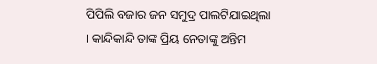ପିପିଲି ବଜାର ଜନ ସମୁଦ୍ର ପାଲଟିଯାଇଥିଲା । କାନ୍ଦିକାନ୍ଦି ତାଙ୍କ ପ୍ରିୟ ନେତାଙ୍କୁ ଅନ୍ତିମ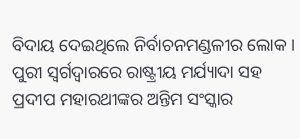ବିଦାୟ ଦେଇଥିଲେ ନିର୍ବାଚନମଣ୍ଡଳୀର ଲୋକ । ପୁରୀ ସ୍ୱର୍ଗଦ୍ୱାରରେ ରାଷ୍ଟ୍ରୀୟ ମର୍ଯ୍ୟାଦା ସହ ପ୍ରଦୀପ ମହାରଥୀଙ୍କର ଅନ୍ତିମ ସଂସ୍କାର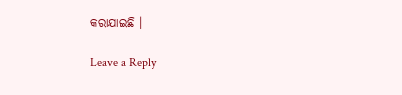କରାଯାଇଛି ।

Leave a Reply